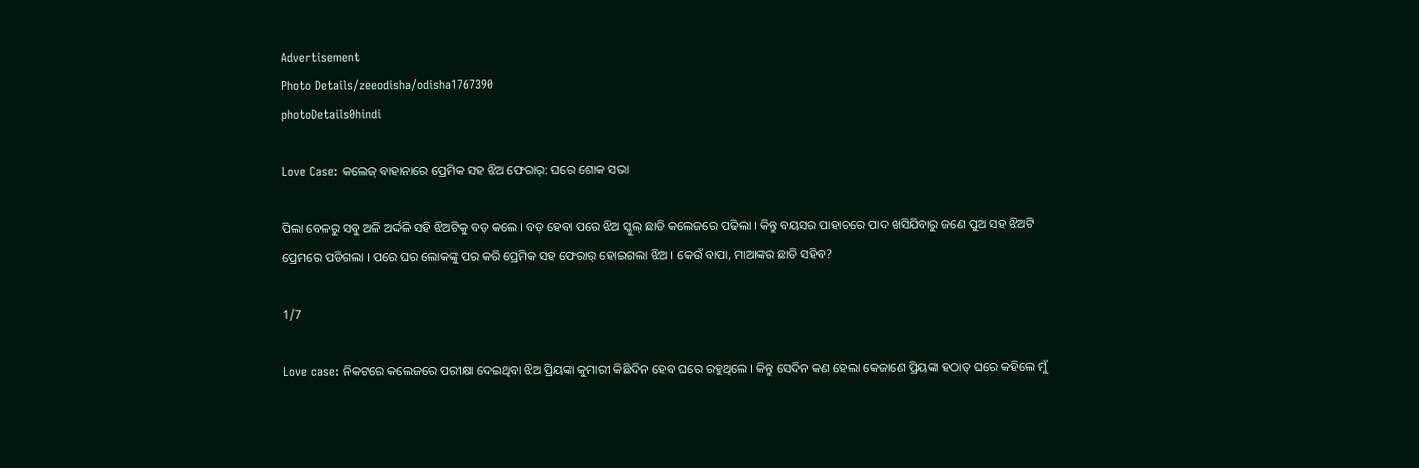Advertisement
Photo Details/zeeodisha/odisha1767390
photoDetails0hindi

Love Case: କଲେଜ୍ ବାହାନାରେ ପ୍ରେମିକ ସହ ଝିଅ ଫେରାର୍: ଘରେ ଶୋକ ସଭା

ପିଲା ବେଳରୁ ସବୁ ଅଳି ଅର୍ଦ୍ଦଳି ସହି ଝିଅଟିକୁ ବଡ଼ କଲେ । ବଡ଼ ହେବା ପରେ ଝିଅ ସ୍କୁଲ୍ ଛାଡି କଲେଜରେ ପଢିଲା । କିନ୍ତୁ ବୟସର ପାହାଚରେ ପାଦ ଖସିଯିବାରୁ ଜଣେ ପୁଅ ସହ ଝିଅଟି ପ୍ରେମରେ ପଡିଗଲା । ପରେ ଘର ଲୋକଙ୍କୁ ପର କରି ପ୍ରେମିକ ସହ ଫେରାର୍ ହୋଇଗଲା ଝିଅ । କେଉଁ ବାପା, ମାଆଙ୍କର ଛାତି ସହିବ?

1/7

Love case: ନିକଟରେ କଲେଜରେ ପରୀକ୍ଷା ଦେଇଥିବା ଝିଅ ପ୍ରିୟଙ୍କା କୁମାରୀ କିଛିଦିନ ହେବ ଘରେ ରହୁଥିଲେ । କିନ୍ତୁ ସେଦିନ କଣ ହେଲା କେଜାଣେ ପ୍ରିୟଙ୍କା ହଠାତ୍ ଘରେ କହିଲେ ମୁଁ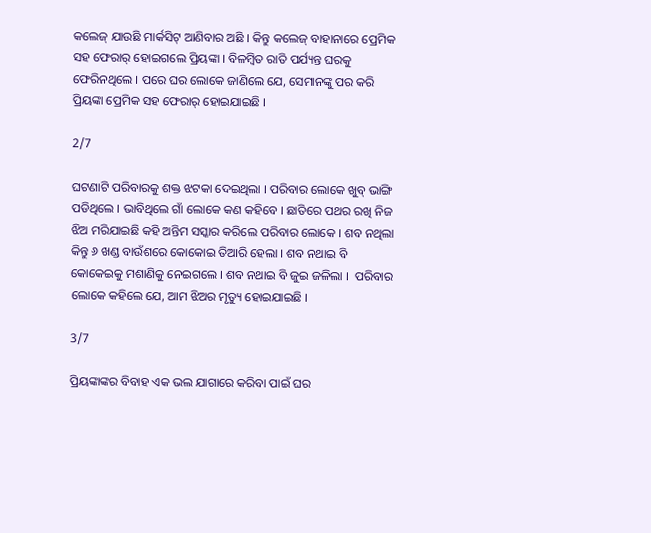କଲେଜ୍ ଯାଉଛି ମାର୍କସିଟ୍ ଆଣିବାର ଅଛି । କିନ୍ତୁ କଲେଜ୍ ବାହାନାରେ ପ୍ରେମିକ ସହ ଫେରାର୍ ହୋଇଗଲେ ପ୍ରିୟଙ୍କା । ବିଳମ୍ୱିତ ରାତି ପର୍ଯ୍ୟନ୍ତ ଘରକୁ ଫେରିନଥିଲେ । ପରେ ଘର ଲୋକେ ଜାଣିଲେ ଯେ, ସେମାନଙ୍କୁ ପର କରି ପ୍ରିୟଙ୍କା ପ୍ରେମିକ ସହ ଫେରାର୍ ହୋଇଯାଇଛି ।

2/7

ଘଟଣାଟି ପରିବାରକୁ ଶକ୍ତ ଝଟକା ଦେଇଥିଲା । ପରିବାର ଲୋକେ ଖୁବ୍ ଭାଙ୍ଗି ପଡିଥିଲେ । ଭାବିଥିଲେ ଗାଁ ଲୋକେ କଣ କହିବେ । ଛାତିରେ ପଥର ରଖି ନିଜ ଝିଅ ମରିଯାଇଛି କହି ଅନ୍ତିମ ସସ୍କାର କରିଲେ ପରିବାର ଲୋକେ । ଶବ ନଥିଲା କିନ୍ତୁ ୬ ଖଣ୍ଡ ବାଉଁଶରେ କୋକୋଇ ତିଆରି ହେଲା । ଶବ ନଥାଇ ବି କୋକେଇକୁ ମଶାଣିକୁ ନେଇଗଲେ । ଶବ ନଥାଇ ବି ଜୁଇ ଜଳିଲା ।  ପରିବାର ଲୋକେ କହିଲେ ଯେ, ଆମ ଝିଅର ମୃତ୍ୟୁ ହୋଇଯାଇଛି ।

3/7

ପ୍ରିୟଙ୍କାଙ୍କର ବିବାହ ଏକ ଭଲ ଯାଗାରେ କରିବା ପାଇଁ ଘର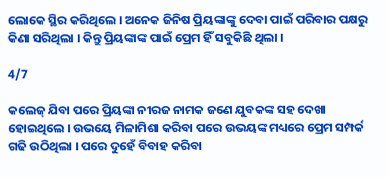ଲୋକେ ସ୍ଥିର କରିଥିଲେ । ଅନେକ ଜିନିଷ ପ୍ରିୟଙ୍କାଙ୍କୁ ଦେବା ପାଇଁ ପରିବାର ପକ୍ଷରୁ କିଣା ସରିଥିଲା । କିନ୍ତୁ ପ୍ରିୟଙ୍କାଙ୍କ ପାଇଁ ପ୍ରେମ ହିଁ ସବୁକିଛି ଥିଲା ।

4/7

କଲେଜ୍ ଯିବା ପରେ ପ୍ରିୟଙ୍କା ନୀରଜ ନାମକ ଜଣେ ଯୁବକଙ୍କ ସହ ଦେଖା ହୋଇଥିଲେ । ଉଭୟେ ମିଳାମିଶା କରିବା ପରେ ଉଭୟଙ୍କ ମଧ୍ୟରେ ପ୍ରେମ ସମ୍ପର୍କ ଗଢି ଉଠିଥିଲା । ପରେ ଦୁହେଁ ବିବାହ କରିବା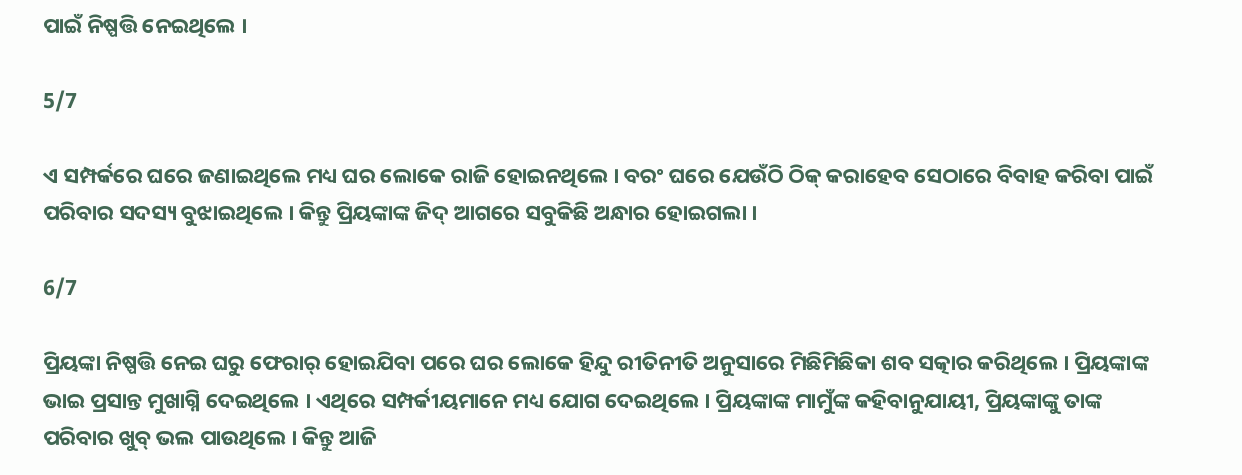ପାଇଁ ନିଷ୍ପତ୍ତି ନେଇଥିଲେ ।

5/7

ଏ ସମ୍ପର୍କରେ ଘରେ ଜଣାଇଥିଲେ ମଧ୍ୟ ଘର ଲୋକେ ରାଜି ହୋଇନଥିଲେ । ବରଂ ଘରେ ଯେଉଁଠି ଠିକ୍ କରାହେବ ସେଠାରେ ବିବାହ କରିବା ପାଇଁ ପରିବାର ସଦସ୍ୟ ବୁଝାଇଥିଲେ । କିନ୍ତୁ ପ୍ରିୟଙ୍କାଙ୍କ ଜିଦ୍ ଆଗରେ ସବୁକିଛି ଅନ୍ଧାର ହୋଇଗଲା ।

6/7

ପ୍ରିୟଙ୍କା ନିଷ୍ପତ୍ତି ନେଇ ଘରୁ ଫେରାର୍ ହୋଇଯିବା ପରେ ଘର ଲୋକେ ହିନ୍ଦୁ ରୀତିନୀତି ଅନୁସାରେ ମିଛିମିଛିକା ଶବ ସତ୍କାର କରିଥିଲେ । ପ୍ରିୟଙ୍କାଙ୍କ ଭାଇ ପ୍ରସାନ୍ତ ମୁଖାଗ୍ନି ଦେଇଥିଲେ । ଏଥିରେ ସମ୍ପର୍କୀୟମାନେ ମଧ୍ୟ ଯୋଗ ଦେଇଥିଲେ । ପ୍ରିୟଙ୍କାଙ୍କ ମାମୁଁଙ୍କ କହିବାନୁଯାୟୀ, ପ୍ରିୟଙ୍କାଙ୍କୁ ତାଙ୍କ ପରିବାର ଖୁବ୍ ଭଲ ପାଉଥିଲେ । କିନ୍ତୁ ଆଜି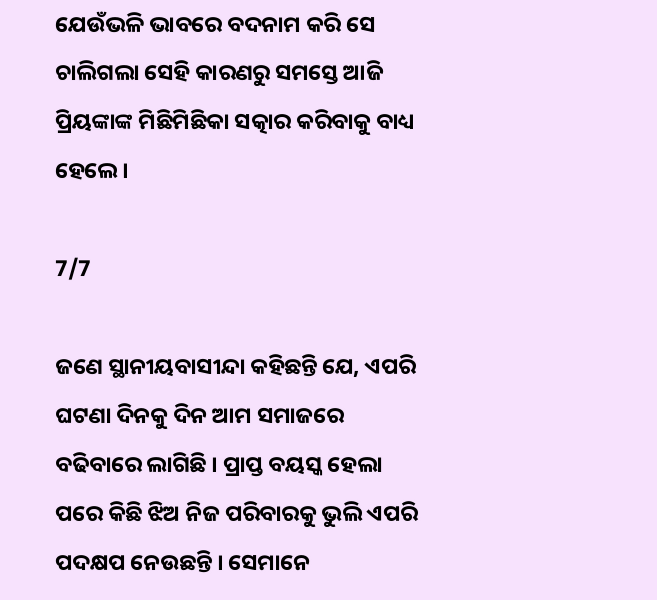ଯେଉଁଭଳି ଭାବରେ ବଦନାମ କରି ସେ ଚାଲିଗଲା ସେହି କାରଣରୁ ସମସ୍ତେ ଆଜି ପ୍ରିୟଙ୍କାଙ୍କ ମିଛିମିଛିକା ସତ୍କାର କରିବାକୁ ବାଧ୍ୟ ହେଲେ ।

7/7

ଜଣେ ସ୍ଥାନୀୟବାସୀନ୍ଦା କହିଛନ୍ତି ଯେ, ଏପରି ଘଟଣା ଦିନକୁ ଦିନ ଆମ ସମାଜରେ ବଢିବାରେ ଲାଗିଛି । ପ୍ରାପ୍ତ ବୟସ୍କ ହେଲା ପରେ କିଛି ଝିଅ ନିଜ ପରିବାରକୁ ଭୁଲି ଏପରି ପଦକ୍ଷପ ନେଉଛନ୍ତି । ସେମାନେ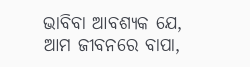ଭାବିବା ଆବଶ୍ୟକ ଯେ, ଆମ ଜୀବନରେ ବାପା,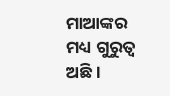ମାଆଙ୍କର ମଧ୍ୟ ଗୁରୁତ୍ୱ ଅଛି ।